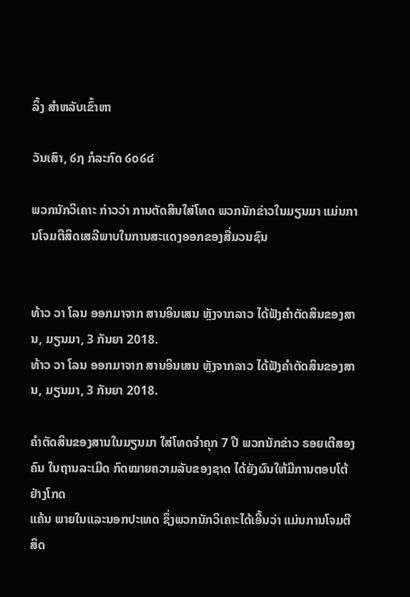ລິ້ງ ສຳຫລັບເຂົ້າຫາ

ວັນເສົາ, ໒໗ ກໍລະກົດ ໒໐໒໔

ພວກນັກວິເຄາະ ກ່າວວ່າ ການຕັດສິນໃສ່ໂທດ ພວກນັກຂ່າວໃນມຽນມາ ແມ່ນການໂຈມຕີສິດເສລີພາບໃນການສະແດງອອກຂອງສື່ມວນຊົນ


ທ້າວ ວາ ໂລນ ອອກມາຈາກ ສານອິນເສນ ຫຼັງຈາກລາວ ໄດ້ຟັງຄຳຕັດສິນຂອງສານ, ມຽນມາ, 3 ກັນຍາ 2018.
ທ້າວ ວາ ໂລນ ອອກມາຈາກ ສານອິນເສນ ຫຼັງຈາກລາວ ໄດ້ຟັງຄຳຕັດສິນຂອງສານ, ມຽນມາ, 3 ກັນຍາ 2018.

ຄຳຕັດສິນຂອງສານໃນມຽນມາ ໃສ່ໂທດຈຳຄຸກ 7 ປີ ພວກນັກຂ່າວ ຣອຍເຕີສອງຄົນ ໃນຖານລະເມີດ ກົດໝາຍຄວາມລັບຂອງຊາດ ໄດ້ຍັງຜົນໃຫ້ມີການຕອບໂຕ້ຢ່າງໂກດ
ແຄ້ນ ພາຍໃນແລະນອກປະເທດ ຊຶ່ງພວກນັກວິເຄາະໄດ້ເອີ້ນວ່າ ແມ່ນການໂຈມຕີສິດ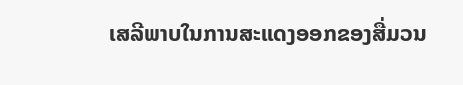ເສລີພາບໃນການສະແດງອອກຂອງສື່ມວນ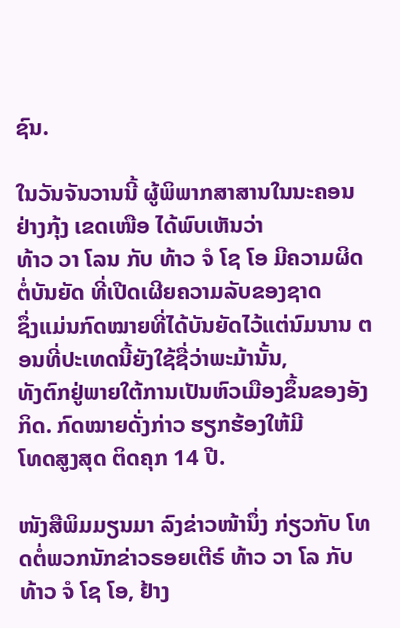ຊົນ.

ໃນວັນຈັນວານນີ້ ຜູ້ພິພາກສາສານໃນນະຄອນຢ່າງກຸ້ງ ເຂດເໜືອ ໄດ້ພົບເຫັນວ່າ
ທ້າວ ວາ ໂລນ ກັບ ທ້າວ ຈໍ ໂຊ ໂອ ມີຄວາມຜິດຕໍ່ບັນຍັດ ທີ່ເປີດເຜີຍຄວາມລັບຂອງຊາດ
ຊຶ່ງແມ່ນກົດໝາຍທີ່ໄດ້ບັນຍັດໄວ້ແຕ່ນົມນານ ຕອນທີ່ປະເທດນີ້ຍັງໃຊ້ຊື່ວ່າພະມ້ານັ້ນ,
ທັງຕົກຢູ່ພາຍໃຕ້ການເປັນຫົວເມືອງຂຶ້ນຂອງອັງກິດ. ກົດໝາຍດັ່ງກ່າວ ຮຽກຮ້ອງໃຫ້ມີ
ໂທດສູງສຸດ ຕິດຄຸກ 14 ປີ.

ໜັງສືພິມມຽນມາ ລົງຂ່າວໜ້ານຶ່ງ ກ່ຽວກັບ ໂທດຕໍ່ພວກນັກຂ່າວຣອຍເຕີຣ໌ ທ້າວ ວາ ໂລ ກັບ ທ້າວ ຈໍ ໂຊ ໂອ, ຢ້າງ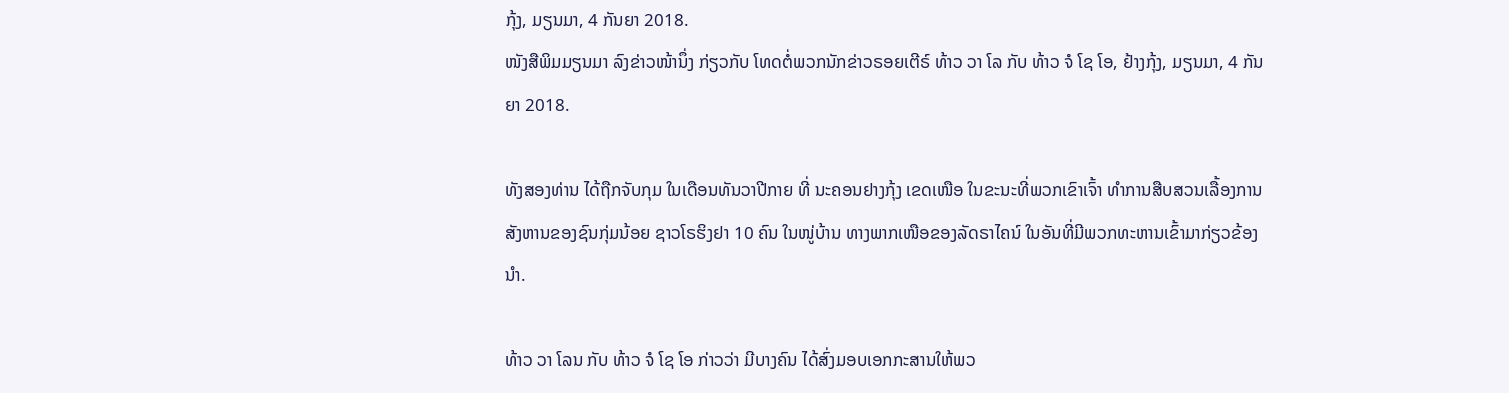ກຸ້ງ, ມຽນມາ, 4 ກັນຍາ 2018.
ໜັງສືພິມມຽນມາ ລົງຂ່າວໜ້ານຶ່ງ ກ່ຽວກັບ ໂທດຕໍ່ພວກນັກຂ່າວຣອຍເຕີຣ໌ ທ້າວ ວາ ໂລ ກັບ ທ້າວ ຈໍ ໂຊ ໂອ, ຢ້າງກຸ້ງ, ມຽນມາ, 4 ກັນຍາ 2018.

ທັງສອງທ່ານ ໄດ້ຖືກຈັບກຸມ ໃນເດືອນທັນວາປີກາຍ ທີ່ ນະຄອນຢາງກຸ້ງ ເຂດເໜືອ ໃນຂະນະທີ່ພວກເຂົາເຈົ້າ ທຳການສືບສວນເລື້ອງການສັງຫານຂອງຊົນກຸ່ມນ້ອຍ ຊາວໂຣຮິງຢາ 10 ຄົນ ໃນໜູ່ບ້ານ ທາງພາກເໜືອຂອງລັດຣາໄຄນ໌ ໃນອັນທີ່ມີພວກທະຫານເຂົ້າມາກ່ຽວຂ້ອງນຳ.

ທ້າວ ວາ ໂລນ ກັບ ທ້າວ ຈໍ ໂຊ ໂອ ກ່າວວ່າ ມີບາງຄົນ ໄດ້ສົ່ງມອບເອກກະສານໃຫ້ພວ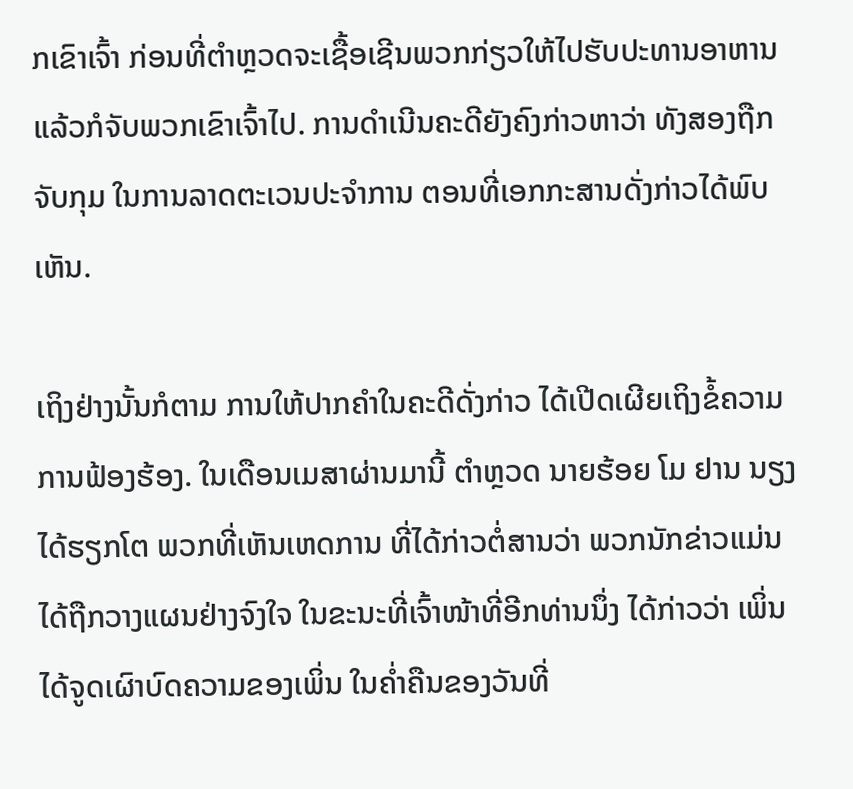ກເຂົາເຈົ້າ ກ່ອນທີ່ຕຳຫຼວດຈະເຊື້ອເຊີນພວກກ່ຽວໃຫ້ໄປຮັບປະທານອາຫານ ແລ້ວກໍຈັບພວກເຂົາເຈົ້າໄປ. ການດຳເນີນຄະດີຍັງຄົງກ່າວຫາວ່າ ທັງສອງຖືກຈັບກຸມ ໃນການລາດຕະເວນປະຈຳການ ຕອນທີ່ເອກກະສານດັ່ງກ່າວໄດ້ພົບເຫັນ.

ເຖິງຢ່າງນັ້ນກໍຕາມ ການໃຫ້ປາກຄຳໃນຄະດີດັ່ງກ່າວ ໄດ້ເປີດເຜີຍເຖິງຂໍ້ຄວາມການຟ້ອງຮ້ອງ. ໃນເດືອນເມສາຜ່ານມານີ້ ຕຳຫຼວດ ນາຍຮ້ອຍ ໂມ ຢານ ນຽງ ໄດ້ຮຽກໂຕ ພວກທີ່ເຫັນເຫດການ ທີ່ໄດ້ກ່າວຕໍ່ສານວ່າ ພວກນັກຂ່າວແມ່ນໄດ້ຖືກວາງແຜນຢ່າງຈົງໃຈ ໃນຂະນະທີ່ເຈົ້າໜ້າທີ່ອີກທ່ານນຶ່ງ ໄດ້ກ່າວວ່າ ເພິ່ນໄດ້ຈູດເຜົາບົດຄວາມຂອງເພິ່ນ ໃນຄ່ຳຄືນຂອງວັນທີ່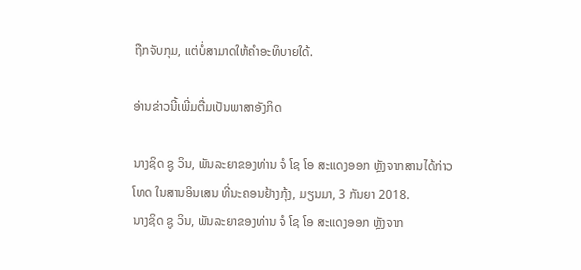ຖືກຈັບກຸມ, ແຕ່ບໍ່ສາມາດໃຫ້ຄຳອະທິບາຍໃດ້.

ອ່ານຂ່າວນີ້ເພີ່ມຕື່ມເປັນພາສາອັງກິດ

ນາງຊິດ ຊູ ວິນ, ພັນລະຍາຂອງທ່ານ ຈໍ ໂຊ ໂອ ສະແດງອອກ ຫຼັງຈາກສານໄດ້ກ່າວໂທດ ໃນສານອິນເສນ ທີ່ນະຄອນຢ້າງກຸ້ງ, ມຽນມາ, 3 ກັນຍາ 2018.
ນາງຊິດ ຊູ ວິນ, ພັນລະຍາຂອງທ່ານ ຈໍ ໂຊ ໂອ ສະແດງອອກ ຫຼັງຈາກ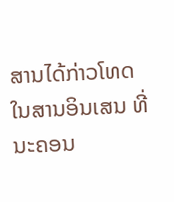ສານໄດ້ກ່າວໂທດ ໃນສານອິນເສນ ທີ່ນະຄອນ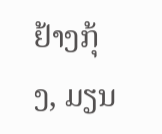ຢ້າງກຸ້ງ, ມຽນ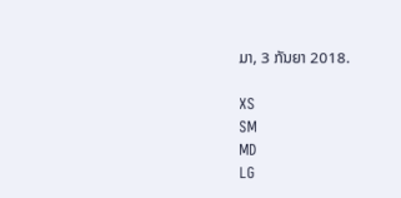ມາ, 3 ກັນຍາ 2018.

XS
SM
MD
LG